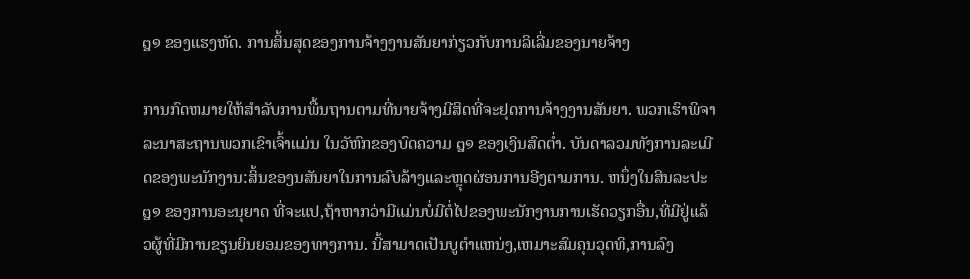໘໑ ຂອງແຮງຫັດ. ການສິ້ນສຸດຂອງການຈ້າງງານສັນຍາກ່ຽວກັບການລິເລີ່ມຂອງນາຍຈ້າງ

ການກົດຫມາຍໃຫ້ສໍາລັບການພື້ນຖານຕາມທີ່ນາຍຈ້າງມີສິດທີ່ຈະຢຸດການຈ້າງງານສັນຍາ. ພວກເຮົາພິຈາລະນາສະຖານພວກເຂົາເຈົ້າແມ່ນ ໃນວັຫົກຂອງບົດຄວາມ ໘໑ ຂອງເງິນສົດຕ່ຳ. ບັນດາລວມທັງການລະເມີດຂອງພະນັກງານ:ສິ້ນຂອງນສັນຍາໃນການລົບລ້າງແລະຫຼຸດຜ່ອນການອີງຕາມການ. ຫນຶ່ງໃນສິນລະປະ ໘໑ ຂອງການອະນຸຍາດ ທີ່ຈະແປ,ຖ້າຫາກວ່າມີແມ່ນບໍ່ມີຕໍ່ໄປຂອງພະນັກງານການເຮັດວຽກອື່ນ,ທີ່ມີຢູ່ແລ້ວຜູ້ທີ່ມີການຂຽນຍິນຍອມຂອງທາງການ. ນີ້ສາມາດເປັນບູຕໍາແຫນ່ງ,ເຫມາະສົມຄຸນວຸດທິ,ການລົງ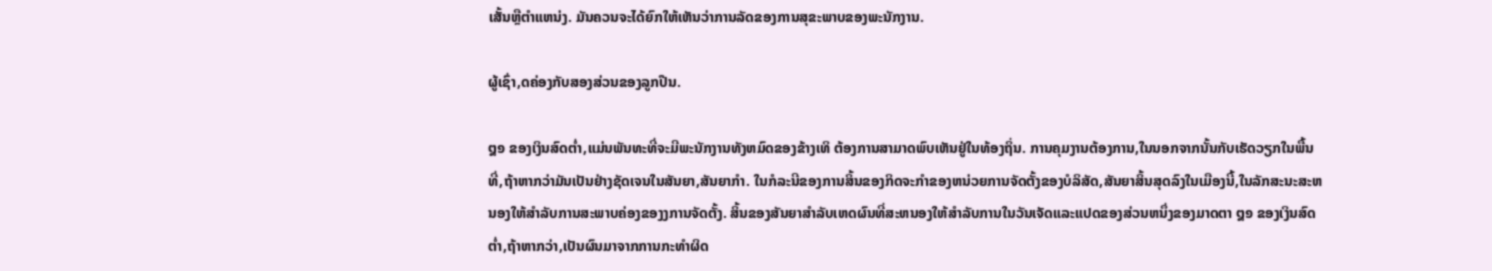ເສັ້ນຫຼືຕໍາແຫນ່ງ. ມັນຄວນຈະໄດ້ຍົກໃຫ້ເຫັນວ່າການລັດຂອງການສຸຂະພາບຂອງພະນັກງານ.

ຜູ້ເຊົ່າ,ດຄ່ອງກັບສອງສ່ວນຂອງລູກປືນ.

໘໑ ຂອງເງິນສົດຕ່ຳ,ແມ່ນພັນທະທີ່ຈະມີພະນັກງານທັງຫມົດຂອງຂ້າງເທິ ຕ້ອງການສາມາດພົບເຫັນຢູ່ໃນທ້ອງຖິ່ນ. ການຄຸມງານຕ້ອງການ,ໃນນອກຈາກນັ້ນກັບເຮັດວຽກໃນພື້ນທີ່,ຖ້າຫາກວ່າມັນເປັນຢ່າງຊັດເຈນໃນສັນຍາ,ສັນຍາກໍາ. ໃນກໍລະນີຂອງການສິ້ນຂອງກິດຈະກໍາຂອງຫນ່ວຍການຈັດຕັ້ງຂອງບໍລິສັດ,ສັນຍາສິ້ນສຸດລົງໃນເມືອງນີ້,ໃນລັກສະນະສະຫນອງໃຫ້ສໍາລັບການສະພາບຄ່ອງຂອງງການຈັດຕັ້ງ. ສິ້ນຂອງສັນຍາສໍາລັບເຫດຜົນທີ່ສະຫນອງໃຫ້ສໍາລັບການໃນວັນເຈັດແລະແປດຂອງສ່ວນຫນຶ່ງຂອງມາດຕາ ໘໑ ຂອງເງິນສົດຕ່ຳ,ຖ້າຫາກວ່າ,ເປັນຜົນມາຈາກການກະທໍາຜິດ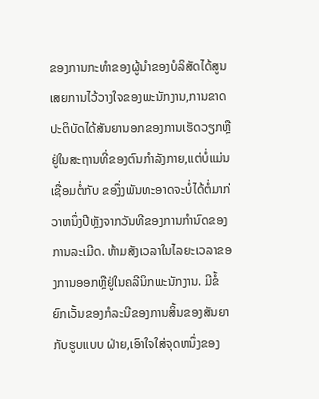ຂອງການກະທໍາຂອງຜູ້ນໍາຂອງບໍລິສັດໄດ້ສູນເສຍການໄວ້ວາງໃຈຂອງພະນັກງານ,ການຂາດປະຕິບັດໄດ້ສັນຍານອກຂອງການເຮັດວຽກຫຼືຢູ່ໃນສະຖານທີ່ຂອງຕົນກໍາລັງກາຍ,ແຕ່ບໍ່ແມ່ນເຊື່ອມຕໍ່ກັບ ຂອງຶ່ງພັນທະອາດຈະບໍ່ໄດ້ຕໍ່ມາກ່ວາຫນຶ່ງປີຫຼັງຈາກວັນທີຂອງການກໍານົດຂອງການລະເມີດ. ຫ້າມສັງເວລາໃນໄລຍະເວລາຂອງການອອກຫຼືຢູ່ໃນຄລີນິກພະນັກງານ. ມີຂໍ້ຍົກເວັ້ນຂອງກໍລະນີຂອງການສິ້ນຂອງສັນຍາກັບຮູບແບບ ຝ່າຍ,ເອົາໃຈໃສ່ຈຸດຫນຶ່ງຂອງ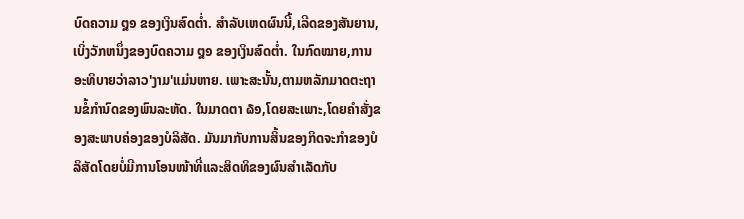ບົດຄວາມ ໘໑ ຂອງເງິນສົດຕ່ຳ. ສໍາລັບເຫດຜົນນີ້,ເລີດຂອງສັນຍານ,ເບິ່ງວັກຫນຶ່ງຂອງບົດຄວາມ ໘໑ ຂອງເງິນສົດຕ່ຳ. ໃນກົດໝາຍ,ການອະທິບາຍວ່າລາວ'ງາມ'ແມ່ນຫາຍ. ເພາະສະນັ້ນ,ຕາມຫລັກມາດຕະຖານຂໍ້ກໍານົດຂອງພົນລະຫັດ. ໃນມາດຕາ ໖໑,ໂດຍສະເພາະ,ໂດຍຄໍາສັ່ງຂອງສະພາບຄ່ອງຂອງບໍລິສັດ. ມັນມາກັບການສິ້ນຂອງກິດຈະກໍາຂອງບໍລິສັດໂດຍບໍ່ມີການໂອນໜ້າທີ່ແລະສິດທິຂອງຜົນສໍາເລັດກັບ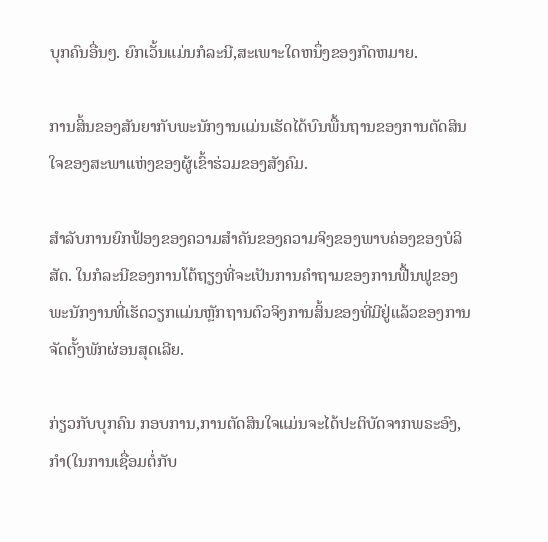ບຸກຄົນອື່ນໆ. ຍົກເວັ້ນແມ່ນກໍລະນີ,ສະເພາະໃດຫນຶ່ງຂອງກົດຫມາຍ.

ການສິ້ນຂອງສັນຍາກັບພະນັກງານແມ່ນເຮັດໄດ້ບົນພື້ນຖານຂອງການຕັດສິນໃຈຂອງສະພາແຫ່ງຂອງຜູ້ເຂົ້າຮ່ວມຂອງສັງຄົມ.

ສໍາລັບການຍົກຟ້ອງຂອງຄວາມສໍາຄັນຂອງຄວາມຈິງຂອງພາບຄ່ອງຂອງບໍລິສັດ. ໃນກໍລະນີຂອງການໂຕ້ຖຽງທີ່ຈະເປັນການຄໍາຖາມຂອງການຟື້ນຟູຂອງພະນັກງານທີ່ເຮັດວຽກແມ່ນຫຼັກຖານຕົວຈິງການສິ້ນຂອງທີ່ມີຢູ່ແລ້ວຂອງການຈັດຕັ້ງພັກຜ່ອນສຸດເລີຍ.

ກ່ຽວກັບບຸກຄົນ ກອບການ,ການຕັດສິນໃຈແມ່ນຈະໄດ້ປະຕິບັດຈາກພຣະອົງ,ກຳ(ໃນການເຊື່ອມຕໍ່ກັບ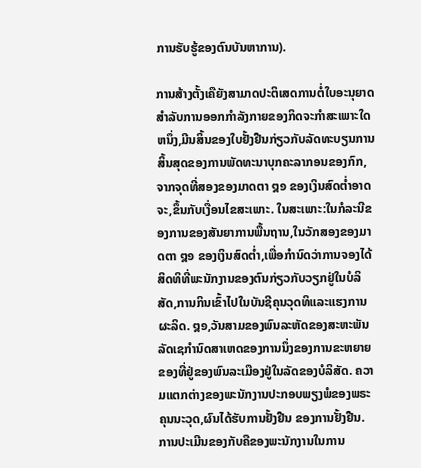ການຮັບຮູ້ຂອງຕົນບັນຫາການ).

ການສ້າງຕັ້ງເຄືຍັງສາມາດປະຕິເສດການຕໍ່ໃບອະນຸຍາດສໍາລັບການອອກກໍາລັງກາຍຂອງກິດຈະກໍາສະເພາະໃດຫນຶ່ງ,ມີນສິ້ນຂອງໃບຢັ້ງຢືນກ່ຽວກັບລັດທະບຽນການສິ້ນສຸດຂອງການພັດທະນາບຸກຄະລາກອນຂອງກົກ, ຈາກຈຸດທີ່ສອງຂອງມາດຕາ ໘໑ ຂອງເງິນສົດຕ່ຳອາດຈະ,ຂຶ້ນກັບເງື່ອນໄຂສະເພາະ. ໃນສະເພາະ:ໃນກໍລະນີຂອງການຂອງສັນຍາການພື້ນຖານ,ໃນວັກສອງຂອງມາດຕາ ໘໑ ຂອງເງິນສົດຕ່ຳ,ເພື່ອກໍານົດວ່າການຈອງໄດ້ສິດທິທີ່ພະນັກງານຂອງຕົນກ່ຽວກັບວຽກຢູ່ໃນບໍລິສັດ,ການກິນເຂົ້າໄປໃນບັນຊີຄຸນວຸດທິແລະແຮງການຜະລິດ. ໘໑,ວັນສາມຂອງພົນລະຫັດຂອງສະຫະພັນລັດເຊກໍານົດສາເຫດຂອງການນຶ່ງຂອງການຂະຫຍາຍຂອງທີ່ຢູ່ຂອງພົນລະເມືອງຢູ່ໃນລັດຂອງບໍລິສັດ. ຄວາມແຕກຕ່າງຂອງພະນັກງານປະກອບພຽງພໍຂອງພຣະຄຸນນະວຸດ,ຜົນໄດ້ຮັບການຢັ້ງຢືນ ຂອງການຢັ້ງຢືນ. ການປະເມີນຂອງກັບຄືຂອງພະນັກງານໃນການ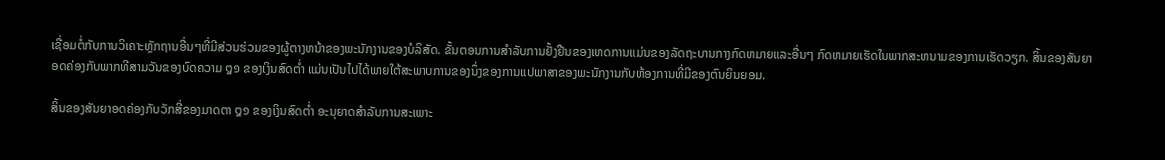ເຊື່ອມຕໍ່ກັບການວິເຄາະຫຼັກຖານອື່ນໆທີ່ມີສ່ວນຮ່ວມຂອງຜູ້ຕາງຫນ້າຂອງພະນັກງານຂອງບໍລິສັດ. ຂັ້ນຕອນການສໍາລັບການຢັ້ງຢືນຂອງເຫດການແມ່ນຂອງລັດຖະບານກາງກົດຫມາຍແລະອື່ນໆ ກົດຫມາຍເຮັດໃນພາກສະຫນາມຂອງການເຮັດວຽກ. ສິ້ນຂອງສັນຍາອດຄ່ອງກັບພາກທີສາມວັນຂອງບົດຄວາມ ໘໑ ຂອງເງິນສົດຕ່ຳ ແມ່ນເປັນໄປໄດ້ພາຍໃຕ້ສະພາບການຂອງນຶ່ງຂອງການແປພາສາຂອງພະນັກງານກັບຫ້ອງການທີ່ມີຂອງຕົນຍິນຍອມ.

ສິ້ນຂອງສັນຍາອດຄ່ອງກັບວັກສີ່ຂອງມາດຕາ ໘໑ ຂອງເງິນສົດຕ່ຳ ອະນຸຍາດສໍາລັບການສະເພາະ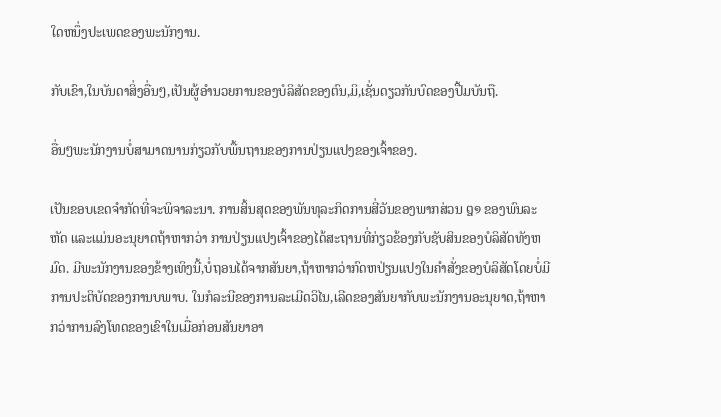ໃດຫນຶ່ງປະເພດຂອງພະນັກງານ.

ກັບເຂົາ,ໃນບັນດາສິ່ງອື່ນໆ,ເປັນຜູ້ອໍານວຍການຂອງບໍລິສັດຂອງຕົນ,ມິ,ເຊັ່ນດຽວກັນບົດຂອງປື້ມບັນຖື.

ອື່ນໆພະນັກງານບໍ່ສາມາດນານກ່ຽວກັບພື້ນຖານຂອງການປ່ຽນແປງຂອງເຈົ້າຂອງ.

ເປັນຂອບເຂດຈໍາກັດທີ່ຈະພິຈາລະນາ. ການສິ້ນສຸດຂອງພັນທຸລະກິດການສີ່ວັນຂອງພາກສ່ວນ ໘໑ ຂອງພົນລະຫັດ ແລະແມ່ນອະນຸຍາດຖ້າຫາກວ່າ ການປ່ຽນແປງເຈົ້າຂອງໄດ້ສະຖານທີ່ກ່ຽວຂ້ອງກັບຊັບສິນຂອງບໍລິສັດທັງຫມົດ. ມີພະນັກງານຂອງຂ້າງເທິງນີ້,ບໍ່ຖອນໄດ້ຈາກສັນຍາ,ຖ້າຫາກວ່າກົດຫປ່ຽນແປງໃນຄໍາສັ່ງຂອງບໍລິສັດໂດຍບໍ່ມີການປະຕິບັດຂອງການບພາບ. ໃນກໍລະນີຂອງການລະເມີດວິໄນ,ເລີດຂອງສັນຍາກັບພະນັກງານອະນຸຍາດ,ຖ້າຫາກວ່າການລົງໂທດຂອງເຂົາໃນເມື່ອກ່ອນສັນຍາອາ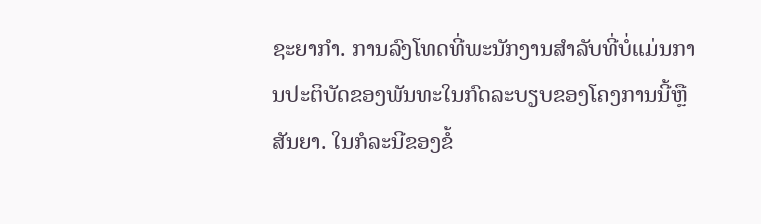ຊະຍາກໍາ. ການລົງໂທດທີ່ພະນັກງານສໍາລັບທີ່ບໍ່ແມ່ນການປະຕິບັດຂອງພັນທະໃນກົດລະບຽບຂອງໂຄງການນີ້ຫຼືສັນຍາ. ໃນກໍລະນີຂອງຂໍ້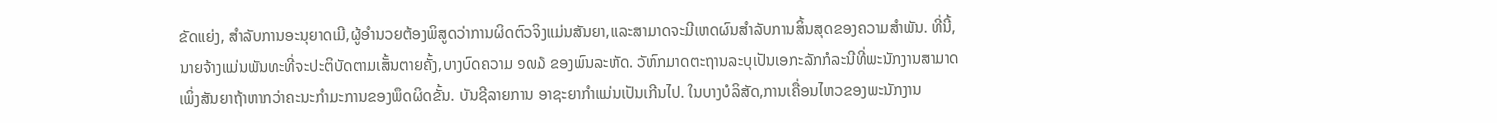ຂັດແຍ່ງ, ສໍາລັບການອະນຸຍາດເມີ,ຜູ້ອໍານວຍຕ້ອງພິສູດວ່າການຜິດຕົວຈິງແມ່ນສັນຍາ,ແລະສາມາດຈະມີເຫດຜົນສໍາລັບການສິ້ນສຸດຂອງຄວາມສໍາພັນ. ທີ່ນີ້,ນາຍຈ້າງແມ່ນພັນທະທີ່ຈະປະຕິບັດຕາມເສັ້ນຕາຍຄັ້ງ,ບາງບົດຄວາມ ໑໙໓ ຂອງພົນລະຫັດ. ວັຫົກມາດຕະຖານລະບຸເປັນເອກະລັກກໍລະນີທີ່ພະນັກງານສາມາດເພິ່ງສັນຍາຖ້າຫາກວ່າຄະນະກໍາມະການຂອງພຶດຜິດຂັ້ນ. ບັນຊີລາຍການ ອາຊະຍາກໍາແມ່ນເປັນເກີນໄປ. ໃນບາງບໍລິສັດ,ການເຄື່ອນໄຫວຂອງພະນັກງານ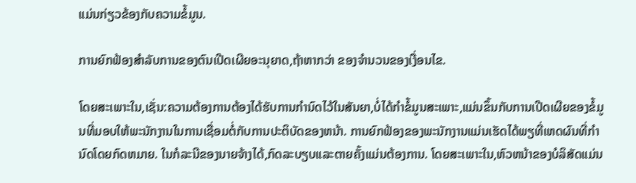ແມ່ນກ່ຽວຂ້ອງກັບຄວາມຂໍ້ມູນ.

ການຍົກຟ້ອງສໍາລັບການຂອງຕົນເປີດເຜີຍອະນຸຍາດ,ຖ້າຫາກວ່າ ຂອງຈໍານວນຂອງເງື່ອນໄຂ.

ໂດຍສະເພາະໃນ,ເຊັ່ນ:ຄວາມຕ້ອງການຕ້ອງໄດ້ຮັບການກຳນົດໄວ້ໃນສັນຍາ,ບໍ່ໄດ້ກໍາຂໍ້ມູນສະເພາະ,ແມ່ນຂຶ້ນກັບການເປີດເຜີຍຂອງຂໍ້ມູນທີ່ມອບໃຫ້ພະນັກງານໃນການເຊື່ອມຕໍ່ກັບການປະຕິບັດຂອງຫນ້າ. ການຍົກຟ້ອງຂອງພະນັກງານແມ່ນເຮັດໄດ້ພຽທີ່ເຫດຜົນທີ່ກໍານົດໂດຍກົດຫມາຍ. ໃນກໍລະນີຂອງນາຍຈ້າງໄດ້,ກົດລະບຽບແລະຕາຍຄັ້ງແມ່ນຕ້ອງການ. ໂດຍສະເພາະໃນ,ຫົວຫນ້າຂອງບໍລິສັດແມ່ນ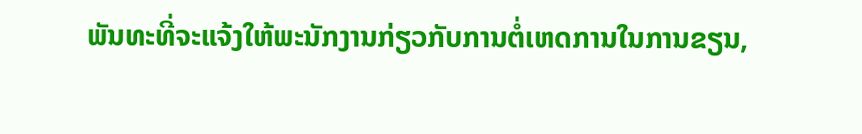ພັນທະທີ່ຈະແຈ້ງໃຫ້ພະນັກງານກ່ຽວກັບການຕໍ່ເຫດການໃນການຂຽນ,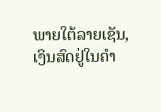ພາຍໃຕ້ລາຍເຊັນ,ເງິນສົດຢູ່ໃນຄໍາ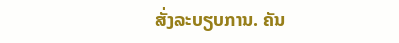ສັ່ງລະບຽບການ. ຄັນ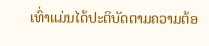ເທົ່າແມ່ນໄດ້ປະຕິບັດຕາມຄວາມຕ້ອ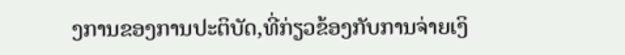ງການຂອງການປະຕິບັດ,ທີ່ກ່ຽວຂ້ອງກັບການຈ່າຍເງິ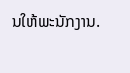ນໃຫ້ພະນັກງານ.